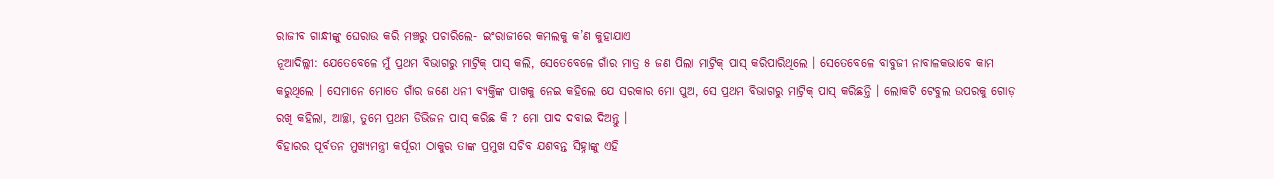ରାଜୀବ ଗାନ୍ଧୀଙ୍କୁ ଘେରାଉ କରି ମଞ୍ଚରୁ ପଚାରିଲେ- ଇଂରାଜୀରେ କମଲକୁ କ’ଣ କୁହାଯାଏ
ନୂଆଦିଲ୍ଲୀ: ଯେତେବେଳେ ମୁଁ ପ୍ରଥମ ବିଭାଗରୁ ମାଟ୍ରିକ୍ ପାସ୍ କଲି, ସେତେବେଳେ ଗାଁର ମାତ୍ର ୫ ଜଣ ପିଲା ମାଟ୍ରିକ୍ ପାସ୍ କରିପାରିଥିଲେ । ସେତେବେଳେ ବାବୁଜୀ ନାବାଳକଭାବେ କାମ କରୁଥିଲେ । ସେମାନେ ମୋତେ ଗାଁର ଜଣେ ଧନୀ ବ୍ୟକ୍ତିଙ୍କ ପାଖକୁ ନେଇ କହିଲେ ଯେ ସରକାର ମୋ ପୁଅ, ସେ ପ୍ରଥମ ବିଭାଗରୁ ମାଟ୍ରିକ୍ ପାସ୍ କରିଛନ୍ତି । ଲୋକଟି ଟେବୁଲ ଉପରକୁ ଗୋଡ଼ ରଖି କହିଲା, ଆଚ୍ଛା, ତୁମେ ପ୍ରଥମ ଡିଭିଜନ ପାସ୍ କରିଛ କି ? ମୋ ପାଦ ଦବାଇ ଦିଅନ୍ତୁ ।
ବିହାରର ପୂର୍ବତନ ମୁଖ୍ୟମନ୍ତ୍ରୀ କର୍ପୂରୀ ଠାକୁର ତାଙ୍କ ପ୍ରମୁଖ ସଚିବ ଯଶବନ୍ତ ସିହ୍ନାଙ୍କୁ ଏହି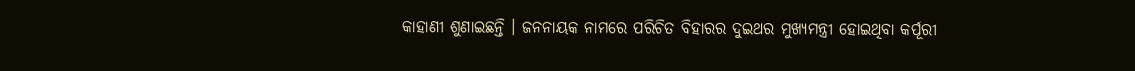କାହାଣୀ ଶୁଣାଇଛନ୍ତି । ଜନନାୟକ ନାମରେ ପରିଚିତ ବିହାରର ଦୁଇଥର ମୁଖ୍ୟମନ୍ତ୍ରୀ ହୋଇଥିବା କର୍ପୂରୀ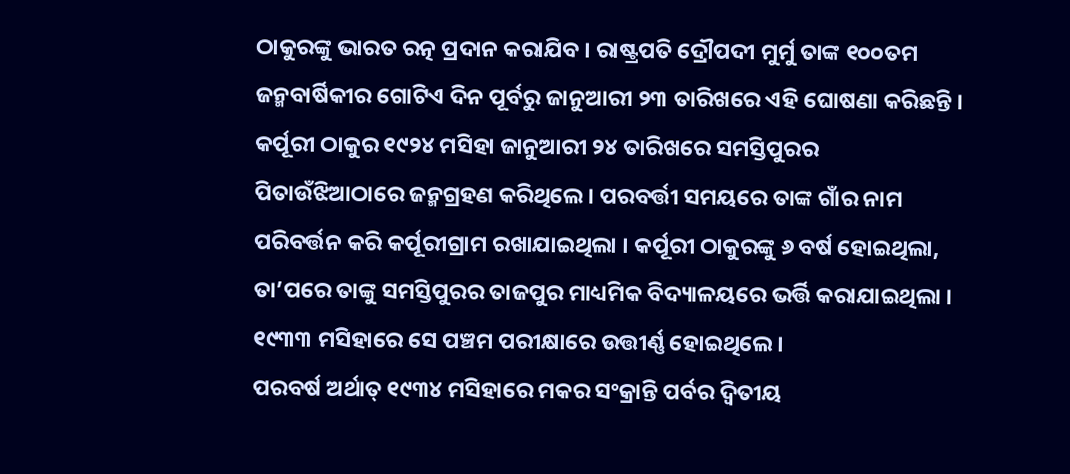ଠାକୁରଙ୍କୁ ଭାରତ ରତ୍ନ ପ୍ରଦାନ କରାଯିବ । ରାଷ୍ଟ୍ରପତି ଦ୍ରୌପଦୀ ମୁର୍ମୁ ତାଙ୍କ ୧୦୦ତମ ଜନ୍ମବାର୍ଷିକୀର ଗୋଟିଏ ଦିନ ପୂର୍ବରୁ ଜାନୁଆରୀ ୨୩ ତାରିଖରେ ଏହି ଘୋଷଣା କରିଛନ୍ତି ।
କର୍ପୂରୀ ଠାକୁର ୧୯୨୪ ମସିହା ଜାନୁଆରୀ ୨୪ ତାରିଖରେ ସମସ୍ତିପୁରର ପିତାଉଁଝିଆଠାରେ ଜନ୍ମଗ୍ରହଣ କରିଥିଲେ । ପରବର୍ତ୍ତୀ ସମୟରେ ତାଙ୍କ ଗାଁର ନାମ ପରିବର୍ତ୍ତନ କରି କର୍ପୂରୀଗ୍ରାମ ରଖାଯାଇଥିଲା । କର୍ପୂରୀ ଠାକୁରଙ୍କୁ ୬ ବର୍ଷ ହୋଇଥିଲା, ତା’ପରେ ତାଙ୍କୁ ସମସ୍ତିପୁରର ତାଜପୁର ମାଧ୍ୟମିକ ବିଦ୍ୟାଳୟରେ ଭର୍ତ୍ତି କରାଯାଇଥିଲା । ୧୯୩୩ ମସିହାରେ ସେ ପଞ୍ଚମ ପରୀକ୍ଷାରେ ଉତ୍ତୀର୍ଣ୍ଣ ହୋଇଥିଲେ ।
ପରବର୍ଷ ଅର୍ଥାତ୍ ୧୯୩୪ ମସିହାରେ ମକର ସଂକ୍ରାନ୍ତି ପର୍ବର ଦ୍ୱିତୀୟ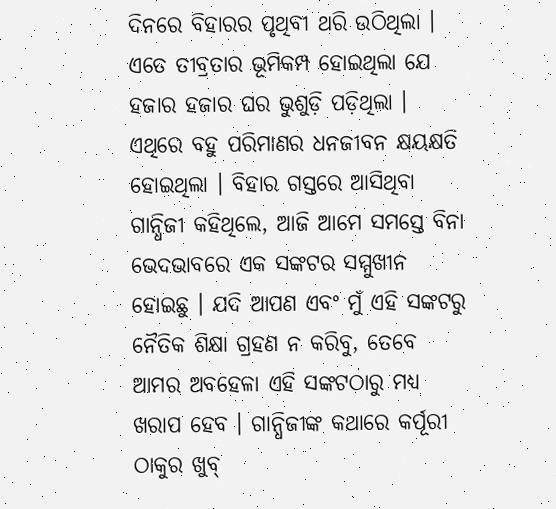ଦିନରେ ବିହାରର ପୃଥିବୀ ଥରି ଉଠିଥିଲା । ଏତେ ତୀବ୍ରତାର ଭୂମିକମ୍ପ ହୋଇଥିଲା ଯେ ହଜାର ହଜାର ଘର ଭୁଶୁଡ଼ି ପଡ଼ିଥିଲା । ଏଥିରେ ବହୁ ପରିମାଣର ଧନଜୀବନ କ୍ଷୟକ୍ଷତି ହୋଇଥିଲା । ବିହାର ଗସ୍ତରେ ଆସିଥିବା ଗାନ୍ଧିଜୀ କହିଥିଲେ, ଆଜି ଆମେ ସମସ୍ତେ ବିନା ଭେଦଭାବରେ ଏକ ସଙ୍କଟର ସମ୍ମୁଖୀନ ହୋଇଛୁ । ଯଦି ଆପଣ ଏବଂ ମୁଁ ଏହି ସଙ୍କଟରୁ ନୈତିକ ଶିକ୍ଷା ଗ୍ରହଣ ନ କରିବୁ, ତେବେ ଆମର ଅବହେଳା ଏହି ସଙ୍କଟଠାରୁ ମଧ୍ୟ ଖରାପ ହେବ । ଗାନ୍ଧିଜୀଙ୍କ କଥାରେ କର୍ପୂରୀ ଠାକୁର ଖୁବ୍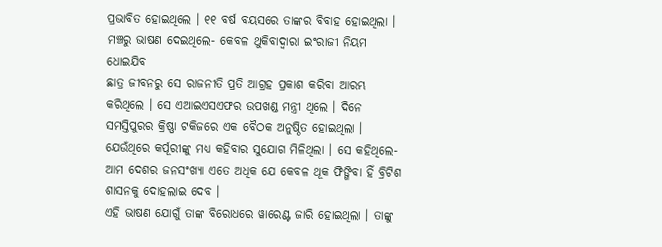ପ୍ରଭାବିତ ହୋଇଥିଲେ । ୧୧ ବର୍ଷ ବୟସରେ ତାଙ୍କର ବିବାହ ହୋଇଥିଲା ।
ମଞ୍ଚରୁ ଭାଷଣ ଦେଇଥିଲେ- କେବଳ ଥୁକିବାଦ୍ୱାରା ଇଂରାଜୀ ନିୟମ ଧୋଇଯିବ
ଛାତ୍ର ଜୀବନରୁ ସେ ରାଜନୀତି ପ୍ରତି ଆଗ୍ରହ ପ୍ରକାଶ କରିବା ଆରମ୍ଭ କରିଥିଲେ । ସେ ଏଆଇଏସଏଫର ଉପଖଣ୍ଡ ମନ୍ତ୍ରୀ ଥିଲେ । ଦିନେ ସମସ୍ତିପୁରର କ୍ରିଷ୍ଣା ଟକିଜରେ ଏକ ବୈଠକ ଅନୁଷ୍ଠିତ ହୋଇଥିଲା । ଯେଉଁଥିରେ କର୍ପୂରୀଙ୍କୁ ମଧ୍ୟ କହିବାର ସୁଯୋଗ ମିଳିଥିଲା । ସେ କହିଥିଲେ- ଆମ ଦେଶର ଜନସଂଖ୍ୟା ଏତେ ଅଧିକ ଯେ କେବଳ ଥୂକ ଫିଙ୍ଗିବା ହିଁ ବ୍ରିଟିଶ ଶାସନକୁ ଦୋହଲାଇ ଦେବ ।
ଏହି ଭାଷଣ ଯୋଗୁଁ ତାଙ୍କ ବିରୋଧରେ ୱାରେଣ୍ଟ ଜାରି ହୋଇଥିଲା । ତାଙ୍କୁ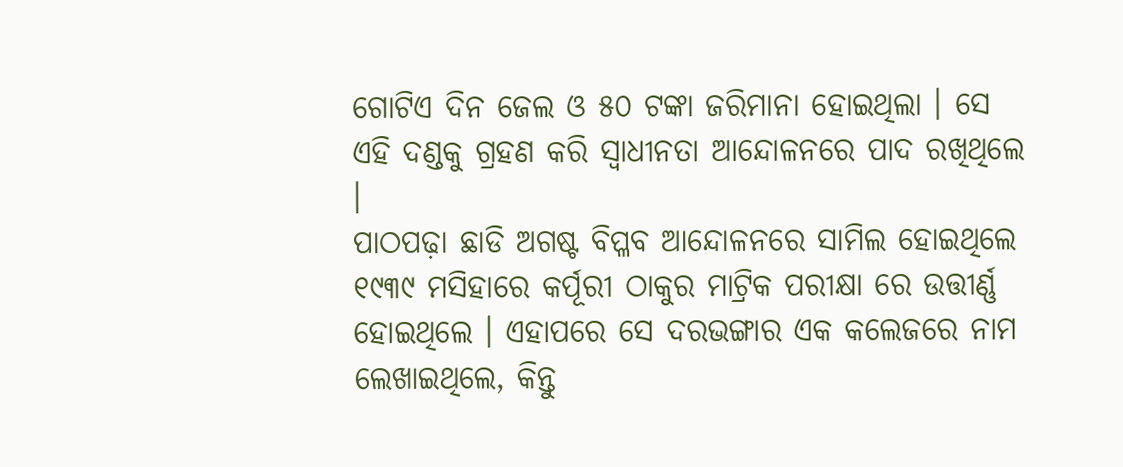ଗୋଟିଏ ଦିନ ଜେଲ ଓ ୫୦ ଟଙ୍କା ଜରିମାନା ହୋଇଥିଲା । ସେ ଏହି ଦଣ୍ଡକୁ ଗ୍ରହଣ କରି ସ୍ୱାଧୀନତା ଆନ୍ଦୋଳନରେ ପାଦ ରଖିଥିଲେ ।
ପାଠପଢ଼ା ଛାଡି ଅଗଷ୍ଟ ବିପ୍ଳବ ଆନ୍ଦୋଳନରେ ସାମିଲ ହୋଇଥିଲେ
୧୯୩୯ ମସିହାରେ କର୍ପୂରୀ ଠାକୁର ମାଟ୍ରିକ ପରୀକ୍ଷା ରେ ଉତ୍ତୀର୍ଣ୍ଣ ହୋଇଥିଲେ । ଏହାପରେ ସେ ଦରଭଙ୍ଗାର ଏକ କଲେଜରେ ନାମ ଲେଖାଇଥିଲେ, କିନ୍ତୁ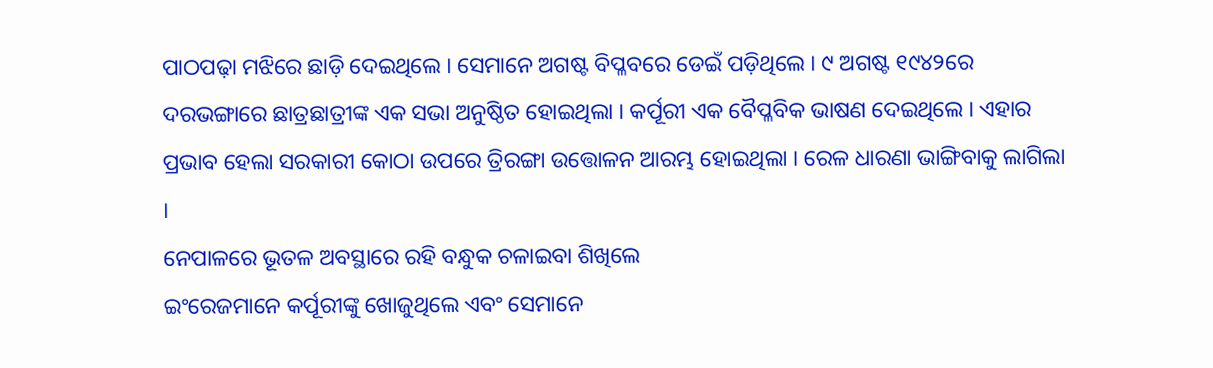ପାଠପଢ଼ା ମଝିରେ ଛାଡ଼ି ଦେଇଥିଲେ । ସେମାନେ ଅଗଷ୍ଟ ବିପ୍ଳବରେ ଡେଇଁ ପଡ଼ିଥିଲେ । ୯ ଅଗଷ୍ଟ ୧୯୪୨ରେ ଦରଭଙ୍ଗାରେ ଛାତ୍ରଛାତ୍ରୀଙ୍କ ଏକ ସଭା ଅନୁଷ୍ଠିତ ହୋଇଥିଲା । କର୍ପୂରୀ ଏକ ବୈପ୍ଳବିକ ଭାଷଣ ଦେଇଥିଲେ । ଏହାର ପ୍ରଭାବ ହେଲା ସରକାରୀ କୋଠା ଉପରେ ତ୍ରିରଙ୍ଗା ଉତ୍ତୋଳନ ଆରମ୍ଭ ହୋଇଥିଲା । ରେଳ ଧାରଣା ଭାଙ୍ଗିବାକୁ ଲାଗିଲା ।
ନେପାଳରେ ଭୂତଳ ଅବସ୍ଥାରେ ରହି ବନ୍ଧୁକ ଚଳାଇବା ଶିଖିଲେ
ଇଂରେଜମାନେ କର୍ପୂରୀଙ୍କୁ ଖୋଜୁଥିଲେ ଏବଂ ସେମାନେ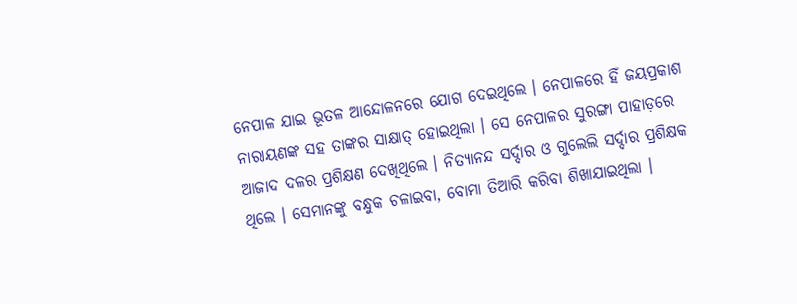ନେପାଳ ଯାଇ ଭୂତଳ ଆନ୍ଦୋଳନରେ ଯୋଗ ଦେଇଥିଲେ । ନେପାଳରେ ହିଁ ଜୟପ୍ରକାଶ ନାରାୟଣଙ୍କ ସହ ତାଙ୍କର ସାକ୍ଷାତ୍ ହୋଇଥିଲା । ସେ ନେପାଳର ସୁରଙ୍ଗା ପାହାଡ଼ରେ ଆଜାଦ ଦଳର ପ୍ରଶିକ୍ଷଣ ଦେଖିଥିଲେ । ନିତ୍ୟାନନ୍ଦ ସର୍ଦ୍ଦାର ଓ ଗୁଲେଲି ସର୍ଦ୍ଦାର ପ୍ରଶିକ୍ଷକ ଥିଲେ । ସେମାନଙ୍କୁ ବନ୍ଧୁକ ଚଳାଇବା, ବୋମା ତିଆରି କରିବା ଶିଖାଯାଇଥିଲା ।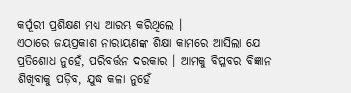କର୍ପୂରୀ ପ୍ରଶିକ୍ଷଣ ମଧ୍ୟ ଆରମ୍ଭ କରିଥିଲେ ।
ଏଠାରେ ଜୟପ୍ରକାଶ ନାରାୟଣଙ୍କ ଶିକ୍ଷା କାମରେ ଆସିଲା ଯେ ପ୍ରତିଶୋଧ ନୁହେଁ, ପରିବର୍ତ୍ତନ ଦରକାର । ଆମକୁ ବିପ୍ଳବର ବିଜ୍ଞାନ ଶିଖିବାକୁ ପଡ଼ିବ, ଯୁଦ୍ଧ କଳା ନୁହେଁ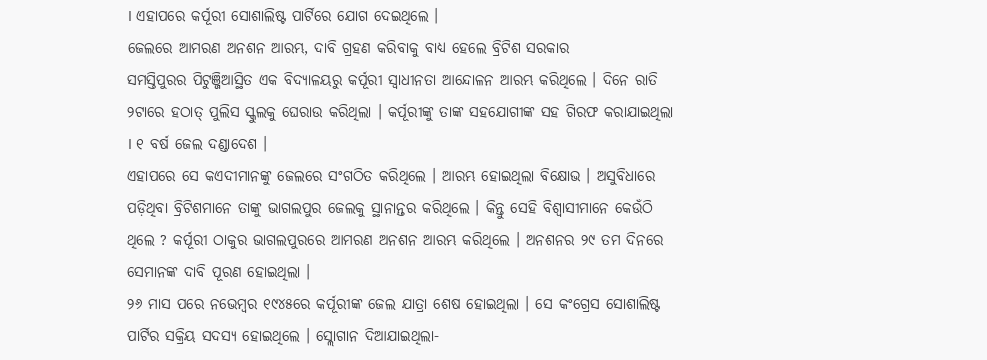। ଏହାପରେ କର୍ପୂରୀ ସୋଶାଲିଷ୍ଟ ପାର୍ଟିରେ ଯୋଗ ଦେଇଥିଲେ ।
ଜେଲରେ ଆମରଣ ଅନଶନ ଆରମ୍ଭ, ଦାବି ଗ୍ରହଣ କରିବାକୁ ବାଧ୍ୟ ହେଲେ ବ୍ରିଟିଶ ସରକାର
ସମସ୍ତିପୁରର ପିଟୁଞ୍ଜିଆସ୍ଥିତ ଏକ ବିଦ୍ୟାଳୟରୁ କର୍ପୂରୀ ସ୍ୱାଧୀନତା ଆନ୍ଦୋଳନ ଆରମ୍ଭ କରିଥିଲେ । ଦିନେ ରାତି ୨ଟାରେ ହଠାତ୍ ପୁଲିସ ସ୍କୁଲକୁ ଘେରାଉ କରିଥିଲା । କର୍ପୂରୀଙ୍କୁ ତାଙ୍କ ସହଯୋଗୀଙ୍କ ସହ ଗିରଫ କରାଯାଇଥିଲା । ୧ ବର୍ଷ ଜେଲ ଦଣ୍ଡାଦେଶ ।
ଏହାପରେ ସେ କଏଦୀମାନଙ୍କୁ ଜେଲରେ ସଂଗଠିତ କରିଥିଲେ । ଆରମ୍ଭ ହୋଇଥିଲା ବିକ୍ଷୋଭ । ଅସୁବିଧାରେ ପଡ଼ିଥିବା ବ୍ରିଟିଶମାନେ ତାଙ୍କୁ ଭାଗଲପୁର ଜେଲକୁ ସ୍ଥାନାନ୍ତର କରିଥିଲେ । କିନ୍ତୁ ସେହି ବିଶ୍ୱାସୀମାନେ କେଉଁଠି ଥିଲେ ? କର୍ପୂରୀ ଠାକୁର ଭାଗଲପୁରରେ ଆମରଣ ଅନଶନ ଆରମ୍ଭ କରିଥିଲେ । ଅନଶନର ୨୯ ତମ ଦିନରେ ସେମାନଙ୍କ ଦାବି ପୂରଣ ହୋଇଥିଲା ।
୨୬ ମାସ ପରେ ନଭେମ୍ବର ୧୯୪୫ରେ କର୍ପୂରୀଙ୍କ ଜେଲ ଯାତ୍ରା ଶେଷ ହୋଇଥିଲା । ସେ କଂଗ୍ରେସ ସୋଶାଲିଷ୍ଟ ପାର୍ଟିର ସକ୍ରିୟ ସଦସ୍ୟ ହୋଇଥିଲେ । ସ୍ଲୋଗାନ ଦିଆଯାଇଥିଲା-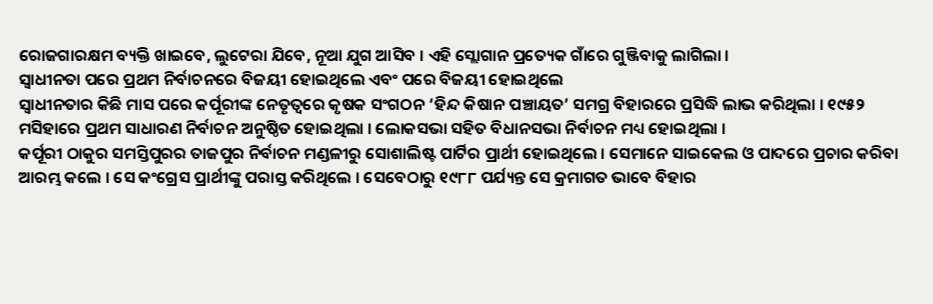ରୋଜଗାରକ୍ଷମ ବ୍ୟକ୍ତି ଖାଇବେ, ଲୁଟେରା ଯିବେ, ନୂଆ ଯୁଗ ଆସିବ । ଏହି ସ୍ଲୋଗାନ ପ୍ରତ୍ୟେକ ଗାଁରେ ଗୁଞ୍ଜିବାକୁ ଲାଗିଲା ।
ସ୍ୱାଧୀନତା ପରେ ପ୍ରଥମ ନିର୍ବାଚନରେ ବିଜୟୀ ହୋଇଥିଲେ ଏବଂ ପରେ ବିଜୟୀ ହୋଇଥିଲେ
ସ୍ୱାଧୀନତାର କିଛି ମାସ ପରେ କର୍ପୂରୀଙ୍କ ନେତୃତ୍ୱରେ କୃଷକ ସଂଗଠନ ‘ହିନ୍ଦ କିଷାନ ପଞ୍ଚାୟତ’ ସମଗ୍ର ବିହାରରେ ପ୍ରସିଦ୍ଧି ଲାଭ କରିଥିଲା । ୧୯୫୨ ମସିହାରେ ପ୍ରଥମ ସାଧାରଣ ନିର୍ବାଚନ ଅନୁଷ୍ଠିତ ହୋଇଥିଲା । ଲୋକସଭା ସହିତ ବିଧାନସଭା ନିର୍ବାଚନ ମଧ୍ୟ ହୋଇଥିଲା ।
କର୍ପୂରୀ ଠାକୁର ସମସ୍ତିପୁରର ତାଜପୁର ନିର୍ବାଚନ ମଣ୍ଡଳୀରୁ ସୋଶାଲିଷ୍ଟ ପାର୍ଟିର ପ୍ରାର୍ଥୀ ହୋଇଥିଲେ । ସେମାନେ ସାଇକେଲ ଓ ପାଦରେ ପ୍ରଚାର କରିବା ଆରମ୍ଭ କଲେ । ସେ କଂଗ୍ରେସ ପ୍ରାର୍ଥୀଙ୍କୁ ପରାସ୍ତ କରିଥିଲେ । ସେବେଠାରୁ ୧୯୮୮ ପର୍ଯ୍ୟନ୍ତ ସେ କ୍ରମାଗତ ଭାବେ ବିହାର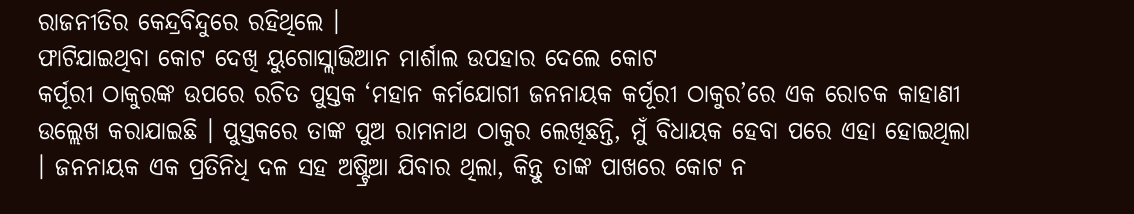ରାଜନୀତିର କେନ୍ଦ୍ରବିନ୍ଦୁରେ ରହିଥିଲେ ।
ଫାଟିଯାଇଥିବା କୋଟ ଦେଖି ୟୁଗୋସ୍ଲାଭିଆନ ମାର୍ଶାଲ ଉପହାର ଦେଲେ କୋଟ
କର୍ପୂରୀ ଠାକୁରଙ୍କ ଉପରେ ରଚିତ ପୁସ୍ତକ ‘ମହାନ କର୍ମଯୋଗୀ ଜନନାୟକ କର୍ପୂରୀ ଠାକୁର’ରେ ଏକ ରୋଚକ କାହାଣୀ ଉଲ୍ଲେଖ କରାଯାଇଛି । ପୁସ୍ତକରେ ତାଙ୍କ ପୁଅ ରାମନାଥ ଠାକୁର ଲେଖିଛନ୍ତି, ମୁଁ ବିଧାୟକ ହେବା ପରେ ଏହା ହୋଇଥିଲା । ଜନନାୟକ ଏକ ପ୍ରତିନିଧି ଦଳ ସହ ଅଷ୍ଟ୍ରିଆ ଯିବାର ଥିଲା, କିନ୍ତୁ ତାଙ୍କ ପାଖରେ କୋଟ ନ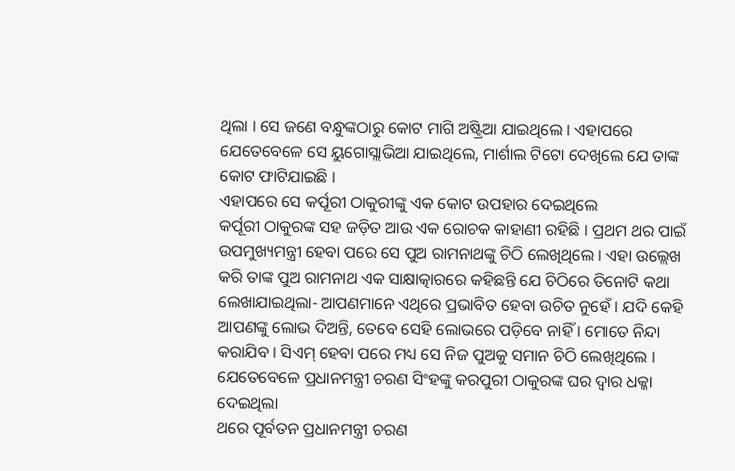ଥିଲା । ସେ ଜଣେ ବନ୍ଧୁଙ୍କଠାରୁ କୋଟ ମାଗି ଅଷ୍ଟ୍ରିଆ ଯାଇଥିଲେ । ଏହାପରେ ଯେତେବେଳେ ସେ ୟୁଗୋସ୍ଲାଭିଆ ଯାଇଥିଲେ, ମାର୍ଶାଲ ଟିଟୋ ଦେଖିଲେ ଯେ ତାଙ୍କ କୋଟ ଫାଟିଯାଇଛି ।
ଏହାପରେ ସେ କର୍ପୂରୀ ଠାକୁରୀଙ୍କୁ ଏକ କୋଟ ଉପହାର ଦେଇଥିଲେ
କର୍ପୂରୀ ଠାକୁରଙ୍କ ସହ ଜଡ଼ିତ ଆଉ ଏକ ରୋଚକ କାହାଣୀ ରହିଛି । ପ୍ରଥମ ଥର ପାଇଁ ଉପମୁଖ୍ୟମନ୍ତ୍ରୀ ହେବା ପରେ ସେ ପୁଅ ରାମନାଥଙ୍କୁ ଚିଠି ଲେଖିଥିଲେ । ଏହା ଉଲ୍ଲେଖ କରି ତାଙ୍କ ପୁଅ ରାମନାଥ ଏକ ସାକ୍ଷାତ୍କାରରେ କହିଛନ୍ତି ଯେ ଚିଠିରେ ତିନୋଟି କଥା ଲେଖାଯାଇଥିଲା- ଆପଣମାନେ ଏଥିରେ ପ୍ରଭାବିତ ହେବା ଉଚିତ ନୁହେଁ । ଯଦି କେହି ଆପଣଙ୍କୁ ଲୋଭ ଦିଅନ୍ତି, ତେବେ ସେହି ଲୋଭରେ ପଡ଼ିବେ ନାହିଁ । ମୋତେ ନିନ୍ଦା କରାଯିବ । ସିଏମ୍ ହେବା ପରେ ମଧ୍ୟ ସେ ନିଜ ପୁଅକୁ ସମାନ ଚିଠି ଲେଖିଥିଲେ ।
ଯେତେବେଳେ ପ୍ରଧାନମନ୍ତ୍ରୀ ଚରଣ ସିଂହଙ୍କୁ କରପୁରୀ ଠାକୁରଙ୍କ ଘର ଦ୍ୱାର ଧକ୍କା ଦେଇଥିଲା
ଥରେ ପୂର୍ବତନ ପ୍ରଧାନମନ୍ତ୍ରୀ ଚରଣ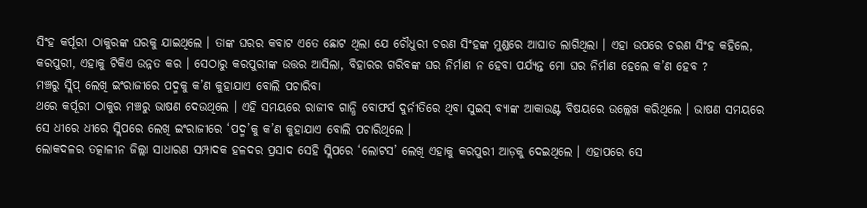ସିଂହ କର୍ପୂରୀ ଠାକୁରଙ୍କ ଘରକୁ ଯାଇଥିଲେ । ତାଙ୍କ ଘରର କବାଟ ଏତେ ଛୋଟ ଥିଲା ଯେ ଚୌଧୁରୀ ଚରଣ ସିଂହଙ୍କ ମୁଣ୍ଡରେ ଆଘାତ ଲାଗିଥିଲା । ଏହା ଉପରେ ଚରଣ ସିଂହ କହିଲେ, କରପୁରୀ, ଏହାକୁ ଟିକିଏ ଉନ୍ନତ କର । ସେଠାରୁ କରପୁରୀଙ୍କ ଉତ୍ତର ଆସିଲା, ବିହାରର ଗରିବଙ୍କ ଘର ନିର୍ମାଣ ନ ହେବା ପର୍ଯ୍ୟନ୍ତ ମୋ ଘର ନିର୍ମାଣ ହେଲେ କ’ଣ ହେବ ?
ମଞ୍ଚରୁ ସ୍ଲିପ୍ ଲେଖି ଇଂରାଜୀରେ ପଦ୍ମକୁ କ’ଣ କୁହାଯାଏ ବୋଲି ପଚାରିବା
ଥରେ କର୍ପୂରୀ ଠାକୁର ମଞ୍ଚରୁ ଭାଷଣ ଦେଉଥିଲେ । ଏହି ସମୟରେ ରାଜୀବ ଗାନ୍ଧି ବୋଫର୍ସ ଦୁର୍ନୀତିରେ ଥିବା ସୁଇସ୍ ବ୍ୟାଙ୍କ ଆକାଉଣ୍ଟ ବିଷୟରେ ଉଲ୍ଲେଖ କରିଥିଲେ । ଭାଷଣ ସମୟରେ ସେ ଧୀରେ ଧୀରେ ସ୍ଲିପରେ ଲେଖି ଇଂରାଜୀରେ ‘ପଦ୍ମ’କୁ କ’ଣ କୁହାଯାଏ ବୋଲି ପଚାରିଥିଲେ ।
ଲୋକଦଳର ତତ୍କାଳୀନ ଜିଲ୍ଲା ସାଧାରଣ ସମ୍ପାଦକ ହଳଦର ପ୍ରସାଦ ସେହି ସ୍ଲିପରେ ‘ଲୋଟସ’ ଲେଖି ଏହାକୁ କରପୁରୀ ଆଡ଼କୁ ଦେଇଥିଲେ । ଏହାପରେ ସେ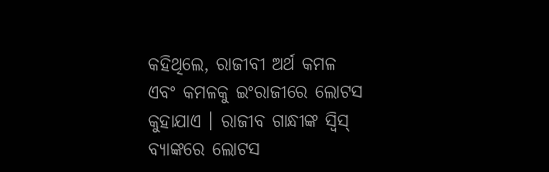କହିଥିଲେ, ରାଜୀବୀ ଅର୍ଥ କମଳ ଏବଂ କମଳକୁ ଇଂରାଜୀରେ ଲୋଟସ କୁହାଯାଏ । ରାଜୀବ ଗାନ୍ଧୀଙ୍କ ସ୍ୱିସ୍ ବ୍ୟାଙ୍କରେ ଲୋଟସ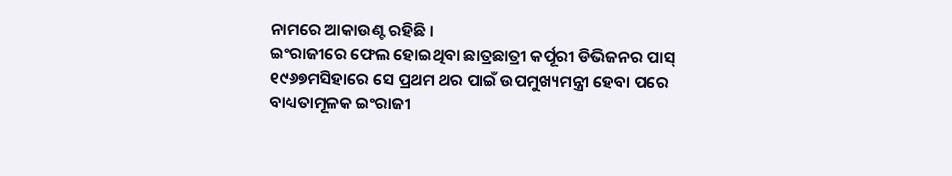ନାମରେ ଆକାଉଣ୍ଟ ରହିଛି ।
ଇଂରାଜୀରେ ଫେଲ ହୋଇଥିବା ଛାତ୍ରଛାତ୍ରୀ କର୍ପୂରୀ ଡିଭିଜନର ପାସ୍
୧୯୬୭ମସିହାରେ ସେ ପ୍ରଥମ ଥର ପାଇଁ ଉପମୁଖ୍ୟମନ୍ତ୍ରୀ ହେବା ପରେ ବାଧ୍ୟତାମୂଳକ ଇଂରାଜୀ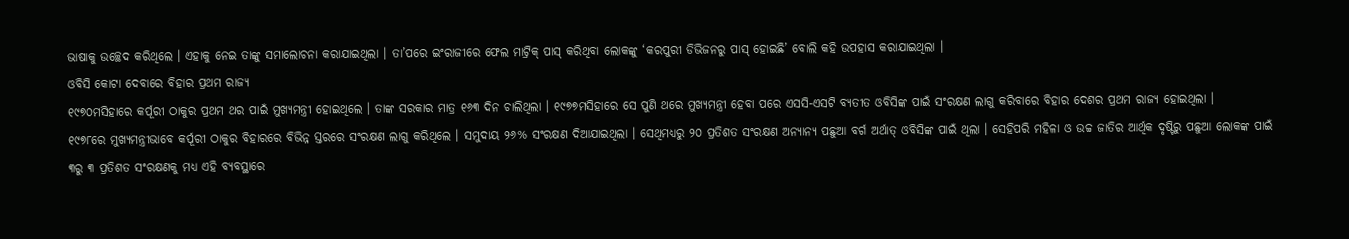ଭାଷାକୁ ଉଚ୍ଛେଦ କରିଥିଲେ । ଏହାକୁ ନେଇ ତାଙ୍କୁ ସମାଲୋଚନା କରାଯାଇଥିଲା । ତା’ପରେ ଇଂରାଜୀରେ ଫେଲ ମାଟ୍ରିକ୍ ପାସ୍ କରିଥିବା ଲୋକଙ୍କୁ ‘କରପୁରୀ ଡିଭିଜନରୁ ପାସ୍ ହୋଇଛି’ ବୋଲି କହି ଉପହାସ କରାଯାଇଥିଲା ।
ଓବିସି କୋଟା ଦେବାରେ ବିହାର ପ୍ରଥମ ରାଜ୍ୟ
୧୯୭୦ମସିହାରେ କର୍ପୂରୀ ଠାକୁର ପ୍ରଥମ ଥର ପାଇଁ ମୁଖ୍ୟମନ୍ତ୍ରୀ ହୋଇଥିଲେ । ତାଙ୍କ ସରକାର ମାତ୍ର ୧୬୩ ଦିନ ଚାଲିଥିଲା । ୧୯୭୭ମସିହାରେ ସେ ପୁଣି ଥରେ ମୁଖ୍ୟମନ୍ତ୍ରୀ ହେବା ପରେ ଏସସି-ଏସଟି ବ୍ୟତୀତ ଓବିସିଙ୍କ ପାଇଁ ସଂରକ୍ଷଣ ଲାଗୁ କରିବାରେ ବିହାର ଦେଶର ପ୍ରଥମ ରାଜ୍ୟ ହୋଇଥିଲା ।
୧୯୭୮ରେ ମୁଖ୍ୟମନ୍ତ୍ରୀଭାବେ କର୍ପୂରୀ ଠାକୁର ବିହାରରେ ବିଭିନ୍ନ ସ୍ତରରେ ସଂରକ୍ଷଣ ଲାଗୁ କରିଥିଲେ । ସମୁଦାୟ ୨୬% ସଂରକ୍ଷଣ ଦିଆଯାଇଥିଲା । ସେଥିମଧ୍ୟରୁ ୨୦ ପ୍ରତିଶତ ସଂରକ୍ଷଣ ଅନ୍ୟାନ୍ୟ ପଛୁଆ ବର୍ଗ ଅର୍ଥାତ୍ ଓବିସିଙ୍କ ପାଇଁ ଥିଲା । ସେହିପରି ମହିଳା ଓ ଉଚ୍ଚ ଜାତିର ଆର୍ଥିକ ଦୃଷ୍ଟିରୁ ପଛୁଆ ଲୋକଙ୍କ ପାଇଁ ୩ରୁ ୩ ପ୍ରତିଶତ ସଂରକ୍ଷଣକୁ ମଧ୍ୟ ଏହି ବ୍ୟବସ୍ଥାରେ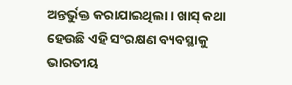ଅନ୍ତର୍ଭୁକ୍ତ କରାଯାଇଥିଲା । ଖାସ୍ କଥା ହେଉଛି ଏହି ସଂରକ୍ଷଣ ବ୍ୟବସ୍ଥାକୁ ଭାରତୀୟ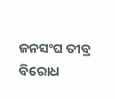ଜନସଂଘ ତୀବ୍ର ବିରୋଧ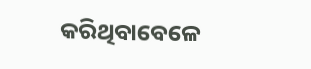କରିଥିବାବେଳେ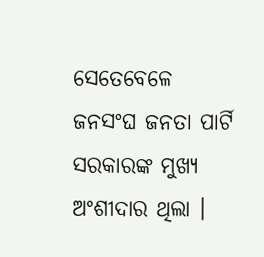ସେତେବେଳେ ଜନସଂଘ ଜନତା ପାର୍ଟି ସରକାରଙ୍କ ମୁଖ୍ୟ ଅଂଶୀଦାର ଥିଲା ।